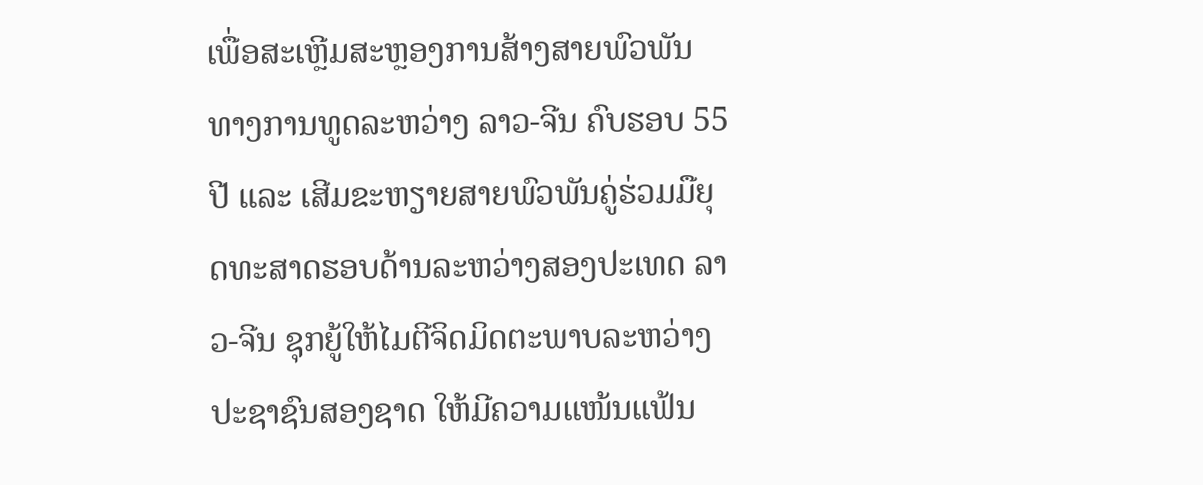ເພື່ອສະເຫຼີມສະຫຼອງການສ້າງສາຍພົວພັນທາງການທູດລະຫວ່າງ ລາວ-ຈີນ ຄົບຮອບ 55 ປີ ແລະ ເສີມຂະຫຽາຍສາຍພົວພັນຄູ່ຮ່ວມມືຍຸດທະສາດຮອບດ້ານລະຫວ່າງສອງປະເທດ ລາວ-ຈີນ ຊຸກຍູ້ໃຫ້ໄມຕີຈິດມິດຕະພາບລະຫວ່າງປະຊາຊົນສອງຊາດ ໃຫ້ມີຄວາມແໜ້ນແຟ້ນ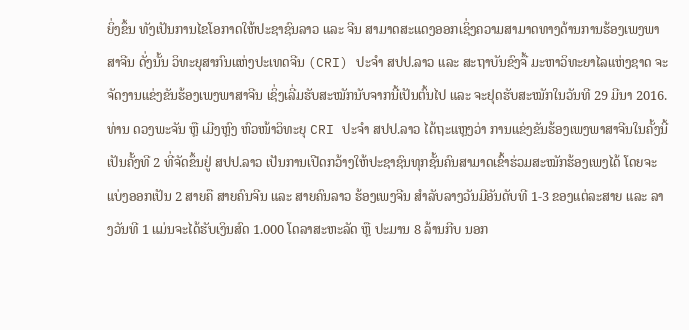ຍິ່ງຂຶ້ນ ທັງເປັນການໄຂໂອກາດໃຫ້ປະຊາຊົນລາວ ແລະ ຈີນ ສາມາດສະແດງອອກເຊິ່ງຄວາມສາມາດທາງດ້ານການຮ້ອງເພງພາສາຈີນ ດັ່ງນັ້ນ ວິທະຍຸສາກົນແຫ່ງປະເທດຈີນ (CRI) ປະຈໍາ ສປປ.ລາວ ແລະ ສະຖາບັນຂົງຈື້ ມະຫາວິທະຍາໄລແຫ່ງຊາດ ຈະຈັດງານແຂ່ງຂັນຮ້ອງເພງພາສາຈີນ ເຊິ່ງເລີ່ມຮັບສະໝັກນັບຈາກນີ້ເປັນຕົ້ນໄປ ແລະ ຈະຢຸດຮັບສະໝັກໃນວັນທີ 29 ມີນາ 2016.
ທ່ານ ດວງພະຈັນ ຫຼື ເມີງຫຼົງ ຫົວໜ້າວິທະຍຸ CRI ປະຈໍາ ສປປ.ລາວ ໄດ້ຖະແຫຼງວ່າ ການແຂ່ງຂັນຮ້ອງເພງພາສາຈີນໃນຄັ້ງນີ້ ເປັນຄັ້ງທີ 2 ທີ່ຈັດຂຶ້ນຢູ່ ສປປ.ລາວ ເປັນການເປີດກວ້າງໃຫ້ປະຊາຊົນທຸກຊັ້ນຄົນສາມາດເຂົ້າຮ່ວມສະໝັກຮ້ອງເພງໄດ້ ໂດຍຈະແບ່ງອອກເປັນ 2 ສາຍຄື ສາຍຄົນຈີນ ແລະ ສາຍຄົນລາວ ຮ້ອງເພງຈີນ ສໍາລັບລາງວັນມີອັນດັບທີ 1-3 ຂອງແຕ່ລະສາຍ ແລະ ລາງວັນທີ 1 ແມ່ນຈະໄດ້ຮັບເງິນສົດ 1.000 ໂດລາສະຫະລັດ ຫຼື ປະມານ 8 ລ້ານກີບ ນອກ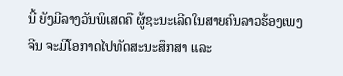ນີ້ ຍັງມີລາງວັນພິເສດຄື ຜູ້ຊະນະເລີດໃນສາຍຄົນລາວຮ້ອງເພງຈີນ ຈະມີໂອກາດໄປທັດສະນະສຶກສາ ແລະ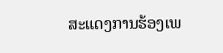ສະແດງການຮ້ອງເພ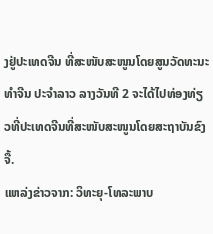ງຢູ່ປະເທດຈີນ ທີ່ສະໜັບສະໜູນໂດຍສູນວັດທະນະທໍາຈີນ ປະຈໍາລາວ ລາງວັນທີ 2 ຈະໄດ້ໄປທ່ອງທ່ຽວທີ່ປະເທດຈີນທີ່ສະໜັບສະໜູນໂດຍສະຖາບັນຂົງຈື້.
ແຫລ່ງຂ່າວຈາກ: ວິທະຍຸ-ໂທລະພາບ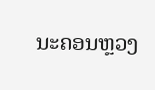ນະຄອນຫຼວງ